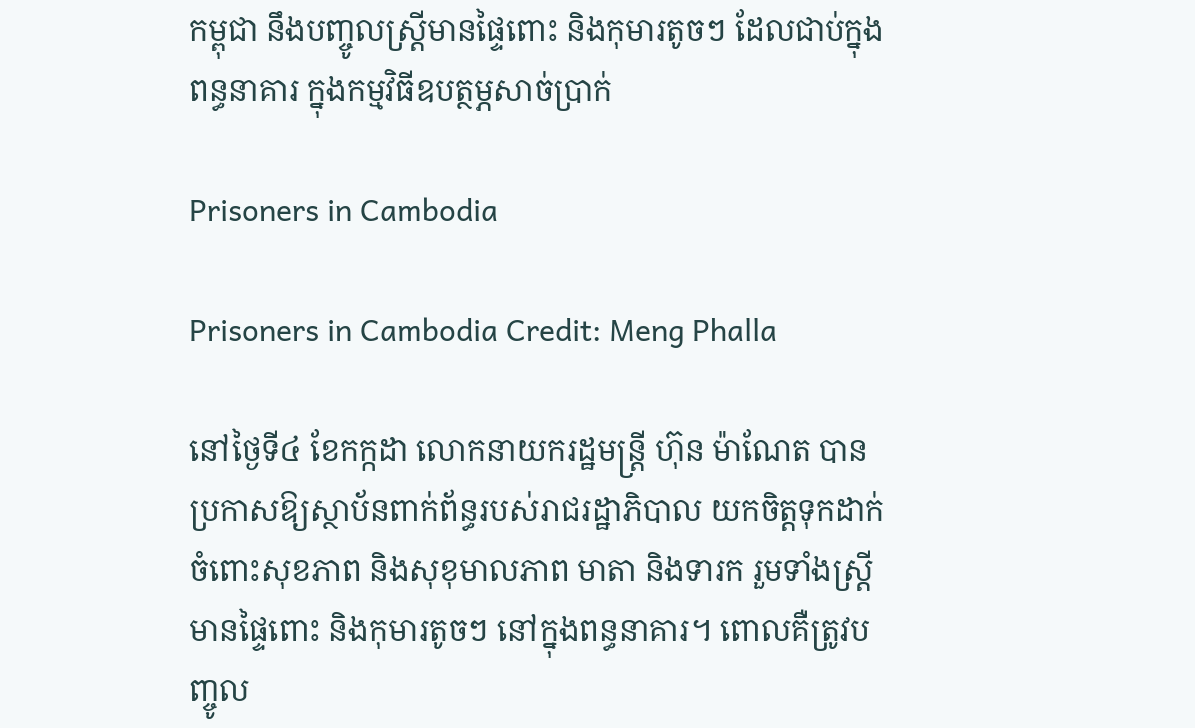កម្ពុជា នឹងបញ្ចូលស្ត្រីមានផ្ទៃពោះ និងកុមារតូចៗ ដែលជាប់ក្នុងពន្ធនាគារ ក្នុងកម្មវិធីឧបត្ថម្ភសាច់ប្រាក់

Prisoners in Cambodia

Prisoners in Cambodia Credit: Meng Phalla

នៅថ្ងៃទី៤ ខែកក្កដា លោកនាយករដ្ឋមន្ត្រី ហ៊ុន ម៉ាណែត បានប្រកាសឱ្យស្ថាប័នពាក់ព័ន្ធរបស់រាជរដ្ឋាភិបាល យកចិត្តទុកដាក់ ចំពោះសុខភាព និងសុខុមាលភាព មាតា និងទារក រួមទាំងស្ត្រីមានផ្ទៃពោះ និងកុមារតូចៗ នៅក្នុងពន្ធនាគារ។ ពោលគឺត្រូវបញ្ចូល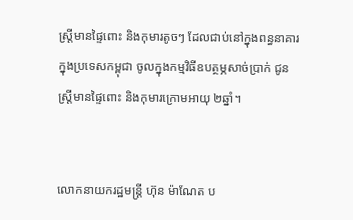ស្ត្រីមានផ្ទៃពោះ និងកុមារតូចៗ ដែលជាប់នៅក្នុងពន្ធនាគារ ក្នុងប្រទេសកម្ពុជា ចូលក្នុងកម្មវិធីឧបត្ថម្ភសាច់ប្រាក់ ជូនស្ត្រីមានផ្ទៃពោះ និងកុមារក្រោមអាយុ ២ឆ្នាំ។


លោកនាយករដ្ឋមន្ត្រី ហ៊ុន ម៉ាណែត ប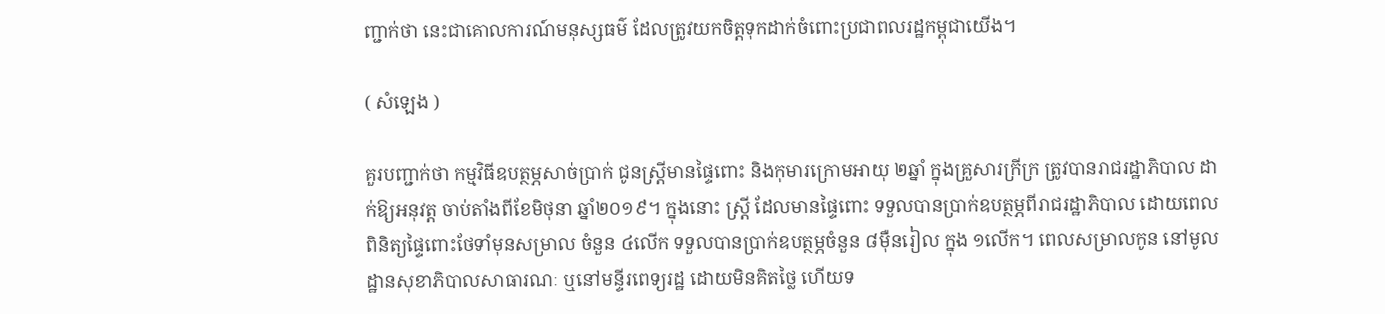ញ្ជាក់ថា នេះជាគោលការណ៍មនុស្សធម៌ ដែលត្រូវយកចិត្តទុកដាក់ចំពោះប្រជាពលរដ្ឋកម្ពុជាយើង។

( សំឡេង )

គួរបញ្ជាក់ថា កម្មវិធីឧបត្ថម្ភសាច់ប្រាក់ ជូនស្ត្រីមានផ្ទៃពោះ និងកុមារក្រោមអាយុ ២ឆ្នាំ ក្នុងគ្រួសារក្រីក្រ ត្រូវបានរាជរដ្ឋាភិបាល ដាក់ឱ្យអនុវត្ត ចាប់តាំងពីខែមិថុនា ឆ្នាំ២០១៩។ ក្នុងនោះ ស្ត្រី ដែលមានផ្ទៃពោះ ទទួលបានប្រាក់ឧបត្ថម្ភពីរាជរដ្ឋាភិបាល ដោយពេលពិនិត្យផ្ទៃពោះថែទាំមុនសម្រាល ចំនួន ៤លើក ទទួលបានប្រាក់ឧបត្ថម្ភចំនួន ៨ម៉ឺនរៀល ក្នុង ១លើក។ ពេលសម្រាលកូន នៅមូលដ្ឋានសុខាភិបាលសាធារណៈ ឬនៅមន្ទីរពេទ្យរដ្ឋ ដោយមិនគិតថ្លៃ ហើយទ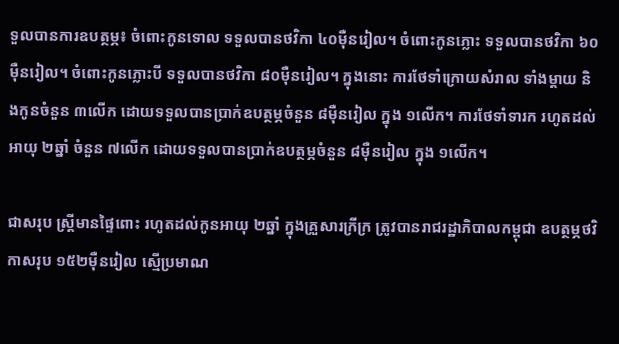ទួលបានការឧបត្ថម្ភ៖ ចំពោះកូនទោល ទទួលបានថវិកា ៤០ម៉ឺនរៀល។ ចំពោះកូនភ្លោះ ទទួលបានថវិកា ៦០ម៉ឺនរៀល។ ចំពោះកូនភ្លោះបី ទទួលបានថវិកា ៨០ម៉ឺនរៀល។ ក្នុងនោះ ការថែទាំក្រោយសំរាល ទាំងម្ដាយ និងកូនចំនួន ៣លើក ដោយទទួលបានប្រាក់ឧបត្ថម្ភចំនួន ៨ម៉ឺនរៀល ក្នុង ១លើក។ ការថែទាំទារក រហូតដល់អាយុ ២ឆ្នាំ ចំនួន ៧លើក ដោយទទួលបានប្រាក់ឧបត្ថម្ភចំនួន ៨ម៉ឺនរៀល ក្នុង ១លើក។

ជាសរុប ស្ត្រីមានផ្ទៃពោះ រហូតដល់កូនអាយុ ២ឆ្នាំ ក្នុងគ្រួសារក្រីក្រ ត្រូវបានរាជរដ្ឋាភិបាលកម្ពុជា ឧបត្ថម្ភថវិកាសរុប ១៥២ម៉ឺនរៀល ស្មើប្រមាណ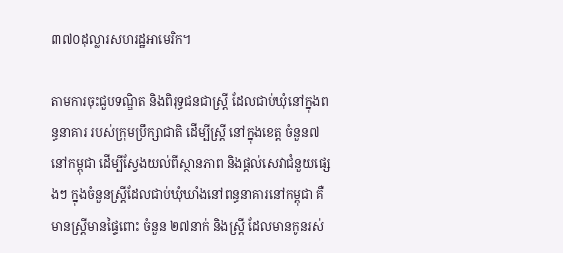៣៧០ដុល្លារសហរដ្ឋអាមេរិក។

តាមការចុះជួបទណ្ឌិត និងពិរុទ្ធជនជាស្ត្រី ដែលជាប់ឃុំនៅក្នុងពន្ធនាគារ របស់ក្រុមប្រឹក្សាជាតិ ដើម្បីស្ត្រី នៅក្នុងខេត្ត ចំនួន៧ នៅកម្ពុជា ដើម្បីស្វែងយល់ពីស្ថានភាព និងផ្ដល់សេវាជំនួយផ្សេងៗ ក្នុងចំនួនស្ត្រីដែលជាប់ឃុំឃាំងនៅពន្ធនាគារនៅកម្ពុជា គឺមានស្ត្រីមានផ្ទៃពោះ ចំនួន ២៧នាក់ និងស្ត្រី ដែលមានកូនរស់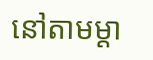នៅតាមម្ដា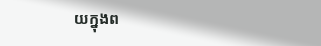យក្នុងព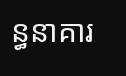ន្ធនាគារ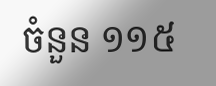ចំនួន ១១៥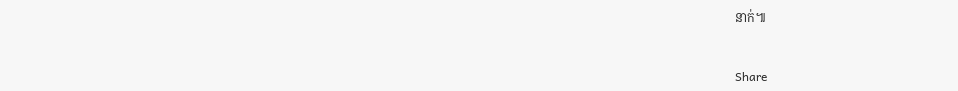នាក់៕


Share